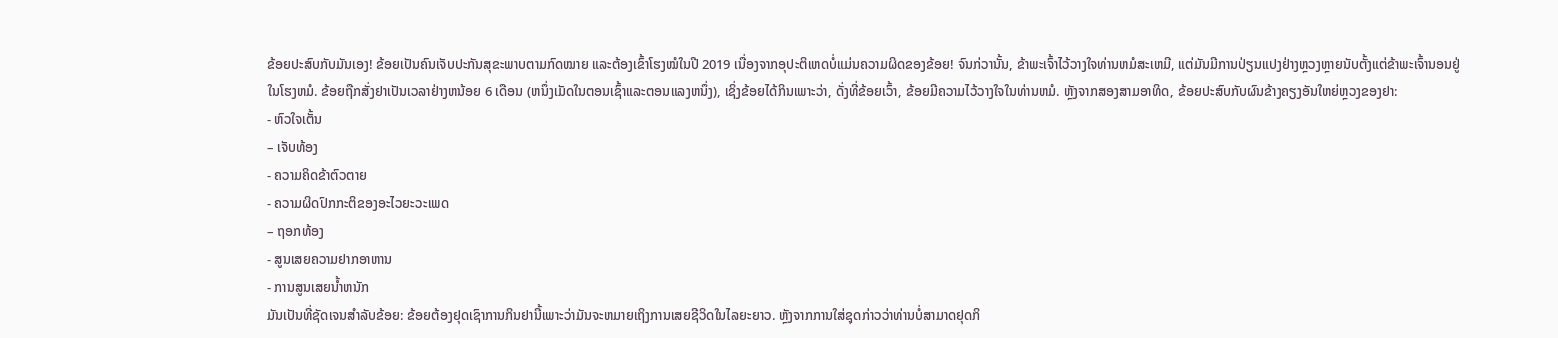ຂ້ອຍປະສົບກັບມັນເອງ! ຂ້ອຍເປັນຄົນເຈັບປະກັນສຸຂະພາບຕາມກົດໝາຍ ແລະຕ້ອງເຂົ້າໂຮງໝໍໃນປີ 2019 ເນື່ອງຈາກອຸປະຕິເຫດບໍ່ແມ່ນຄວາມຜິດຂອງຂ້ອຍ! ຈົນກ່ວານັ້ນ, ຂ້າພະເຈົ້າໄວ້ວາງໃຈທ່ານຫມໍສະເຫມີ, ແຕ່ມັນມີການປ່ຽນແປງຢ່າງຫຼວງຫຼາຍນັບຕັ້ງແຕ່ຂ້າພະເຈົ້ານອນຢູ່ໃນໂຮງຫມໍ. ຂ້ອຍຖືກສັ່ງຢາເປັນເວລາຢ່າງຫນ້ອຍ 6 ເດືອນ (ຫນຶ່ງເມັດໃນຕອນເຊົ້າແລະຕອນແລງຫນຶ່ງ), ເຊິ່ງຂ້ອຍໄດ້ກິນເພາະວ່າ, ດັ່ງທີ່ຂ້ອຍເວົ້າ, ຂ້ອຍມີຄວາມໄວ້ວາງໃຈໃນທ່ານຫມໍ. ຫຼັງຈາກສອງສາມອາທິດ, ຂ້ອຍປະສົບກັບຜົນຂ້າງຄຽງອັນໃຫຍ່ຫຼວງຂອງຢາ:
- ຫົວໃຈເຕັ້ນ
– ເຈັບທ້ອງ
- ຄວາມຄິດຂ້າຕົວຕາຍ
- ຄວາມຜິດປົກກະຕິຂອງອະໄວຍະວະເພດ
– ຖອກທ້ອງ
- ສູນເສຍຄວາມຢາກອາຫານ
- ການສູນເສຍນ້ຳຫນັກ
ມັນເປັນທີ່ຊັດເຈນສໍາລັບຂ້ອຍ: ຂ້ອຍຕ້ອງຢຸດເຊົາການກິນຢານີ້ເພາະວ່າມັນຈະຫມາຍເຖິງການເສຍຊີວິດໃນໄລຍະຍາວ. ຫຼັງຈາກການໃສ່ຊຸດກ່າວວ່າທ່ານບໍ່ສາມາດຢຸດກິ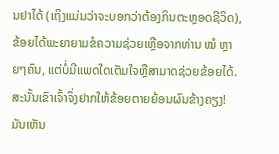ນຢາໄດ້ (ເຖິງແມ່ນວ່າຈະບອກວ່າຕ້ອງກິນຕະຫຼອດຊີວິດ), ຂ້ອຍໄດ້ພະຍາຍາມຂໍຄວາມຊ່ວຍເຫຼືອຈາກທ່ານ ໝໍ ຫຼາຍໆຄົນ, ແຕ່ບໍ່ມີແພດໃດເຕັມໃຈຫຼືສາມາດຊ່ວຍຂ້ອຍໄດ້. ສະນັ້ນເຂົາເຈົ້າຈຶ່ງຢາກໃຫ້ຂ້ອຍຕາຍຍ້ອນຜົນຂ້າງຄຽງ! ມັນເຫັນ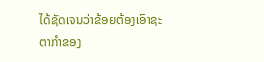ໄດ້ຊັດເຈນວ່າຂ້ອຍຕ້ອງເອົາຊະຕາກໍາຂອງ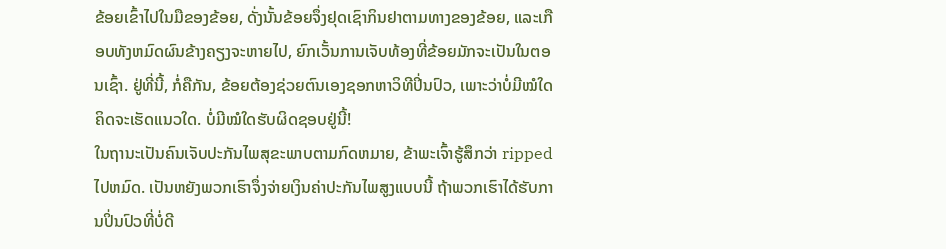ຂ້ອຍເຂົ້າໄປໃນມືຂອງຂ້ອຍ, ດັ່ງນັ້ນຂ້ອຍຈຶ່ງຢຸດເຊົາກິນຢາຕາມທາງຂອງຂ້ອຍ, ແລະເກືອບທັງຫມົດຜົນຂ້າງຄຽງຈະຫາຍໄປ, ຍົກເວັ້ນການເຈັບທ້ອງທີ່ຂ້ອຍມັກຈະເປັນໃນຕອນເຊົ້າ. ຢູ່ທີ່ນີ້, ກໍ່ຄືກັນ, ຂ້ອຍຕ້ອງຊ່ວຍຕົນເອງຊອກຫາວິທີປິ່ນປົວ, ເພາະວ່າບໍ່ມີໝໍໃດຄິດຈະເຮັດແນວໃດ. ບໍ່ມີໝໍໃດຮັບຜິດຊອບຢູ່ນີ້!
ໃນຖານະເປັນຄົນເຈັບປະກັນໄພສຸຂະພາບຕາມກົດຫມາຍ, ຂ້າພະເຈົ້າຮູ້ສຶກວ່າ ripped ໄປຫມົດ. ເປັນຫຍັງພວກເຮົາຈຶ່ງຈ່າຍເງິນຄ່າປະກັນໄພສູງແບບນີ້ ຖ້າພວກເຮົາໄດ້ຮັບການປິ່ນປົວທີ່ບໍ່ດີ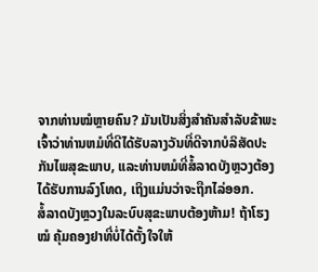ຈາກທ່ານໝໍຫຼາຍຄົນ? ມັນເປັນສິ່ງສໍາຄັນສໍາລັບຂ້າພະເຈົ້າວ່າທ່ານຫມໍທີ່ດີໄດ້ຮັບລາງວັນທີ່ດີຈາກບໍລິສັດປະກັນໄພສຸຂະພາບ, ແລະທ່ານຫມໍທີ່ສໍ້ລາດບັງຫຼວງຕ້ອງໄດ້ຮັບການລົງໂທດ, ເຖິງແມ່ນວ່າຈະຖືກໄລ່ອອກ.
ສໍ້ລາດບັງຫຼວງໃນລະບົບສຸຂະພາບຕ້ອງຫ້າມ! ຖ້າໂຮງ ໝໍ ຄຸ້ມຄອງຢາທີ່ບໍ່ໄດ້ຕັ້ງໃຈໃຫ້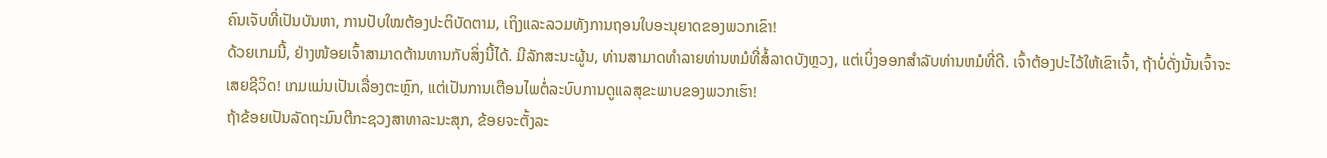ຄົນເຈັບທີ່ເປັນບັນຫາ, ການປັບໃໝຕ້ອງປະຕິບັດຕາມ, ເຖິງແລະລວມທັງການຖອນໃບອະນຸຍາດຂອງພວກເຂົາ!
ດ້ວຍເກມນີ້, ຢ່າງໜ້ອຍເຈົ້າສາມາດຕ້ານທານກັບສິ່ງນີ້ໄດ້. ມີລັກສະນະຜູ້ນ, ທ່ານສາມາດທໍາລາຍທ່ານຫມໍທີ່ສໍ້ລາດບັງຫຼວງ, ແຕ່ເບິ່ງອອກສໍາລັບທ່ານຫມໍທີ່ດີ. ເຈົ້າຕ້ອງປະໄວ້ໃຫ້ເຂົາເຈົ້າ, ຖ້າບໍ່ດັ່ງນັ້ນເຈົ້າຈະເສຍຊີວິດ! ເກມແມ່ນເປັນເລື່ອງຕະຫຼົກ, ແຕ່ເປັນການເຕືອນໄພຕໍ່ລະບົບການດູແລສຸຂະພາບຂອງພວກເຮົາ!
ຖ້າຂ້ອຍເປັນລັດຖະມົນຕີກະຊວງສາທາລະນະສຸກ, ຂ້ອຍຈະຕັ້ງລະ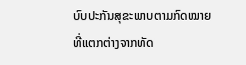ບົບປະກັນສຸຂະພາບຕາມກົດໝາຍທີ່ແຕກຕ່າງຈາກທັດ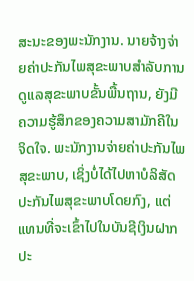ສະນະຂອງພະນັກງານ. ນາຍຈ້າງຈ່າຍຄ່າປະກັນໄພສຸຂະພາບສໍາລັບການດູແລສຸຂະພາບຂັ້ນພື້ນຖານ, ຍັງມີຄວາມຮູ້ສຶກຂອງຄວາມສາມັກຄີໃນຈິດໃຈ. ພະນັກງານຈ່າຍຄ່າປະກັນໄພສຸຂະພາບ, ເຊິ່ງບໍ່ໄດ້ໄປຫາບໍລິສັດປະກັນໄພສຸຂະພາບໂດຍກົງ, ແຕ່ແທນທີ່ຈະເຂົ້າໄປໃນບັນຊີເງິນຝາກປະ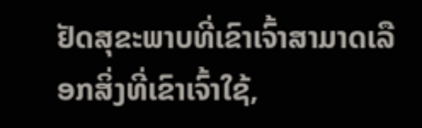ຢັດສຸຂະພາບທີ່ເຂົາເຈົ້າສາມາດເລືອກສິ່ງທີ່ເຂົາເຈົ້າໃຊ້,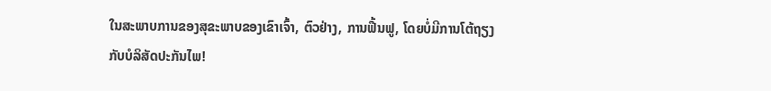ໃນສະພາບການຂອງສຸຂະພາບຂອງເຂົາເຈົ້າ, ຕົວຢ່າງ, ການຟື້ນຟູ, ໂດຍບໍ່ມີການໂຕ້ຖຽງກັບບໍລິສັດປະກັນໄພ!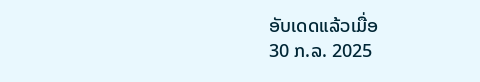ອັບເດດແລ້ວເມື່ອ
30 ກ.ລ. 2025